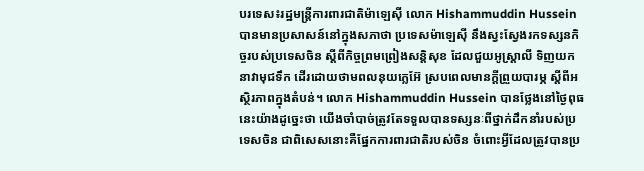បរទេស៖រដ្ឋមន្ត្រីការពារជាតិម៉ាឡេស៊ី លោក Hishammuddin Hussein បានមានប្រសាសន៍នៅក្នុងសភាថា ប្រទេសម៉ាឡេស៊ី នឹងស្វះស្វែងរកទស្សនកិច្ចរបស់ប្រទេសចិន ស្តីពីកិច្ចព្រមព្រៀងសន្តិសុខ ដែលជួយអូស្ត្រាលី ទិញយកនាវាមុជទឹក ដើរដោយថាមពលនុយក្លេអ៊ែ ស្របពេលមានក្តីព្រួយបារម្ភ ស្តីពីអស្ថិរភាពក្នុងតំបន់។ លោក Hishammuddin Hussein បានថ្លែងនៅថ្ងៃពុធនេះយ៉ាងដូច្នេះថា យើងចាំបាច់ត្រូវតែទទួលបានទស្សនៈពីថ្នាក់ដឹកនាំរបស់ប្រទេសចិន ជាពិសេសនោះគឺផ្នែកការពារជាតិរបស់ចិន ចំពោះអ្វីដែលត្រូវបានប្រ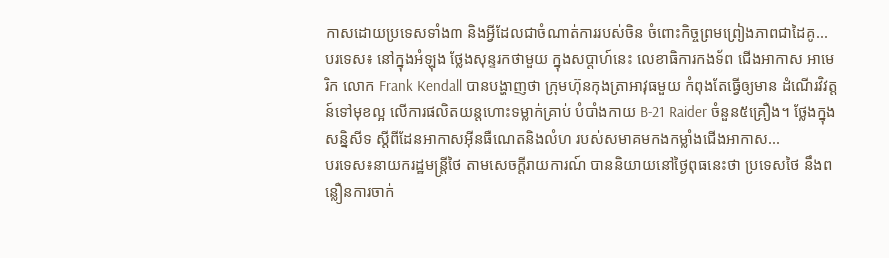កាសដោយប្រទេសទាំង៣ និងអ្វីដែលជាចំណាត់ការរបស់ចិន ចំពោះកិច្ចព្រមព្រៀងភាពជាដៃគូ...
បរទេស៖ នៅក្នុងអំឡុង ថ្លែងសុន្ទរកថាមួយ ក្នុងសប្ដាហ៍នេះ លេខាធិការកងទ័ព ជើងអាកាស អាមេរិក លោក Frank Kendall បានបង្ហាញថា ក្រុមហ៊ុនកុងត្រាអាវុធមួយ កំពុងតែធ្វើឲ្យមាន ដំណើរវិវត្តន៍ទៅមុខល្អ លើការផលិតយន្តហោះទម្លាក់គ្រាប់ បំបាំងកាយ B-21 Raider ចំនួន៥គ្រឿង។ ថ្លែងក្នុងសន្និសីទ ស្តីពីដែនអាកាសអ៊ីនធឺណេតនិងលំហ របស់សមាគមកងកម្លាំងជើងអាកាស...
បរទេស៖នាយករដ្ឋមន្ត្រីថៃ តាមសេចក្តីរាយការណ៍ បាននិយាយនៅថ្ងៃពុធនេះថា ប្រទេសថៃ នឹងពន្លឿនការចាក់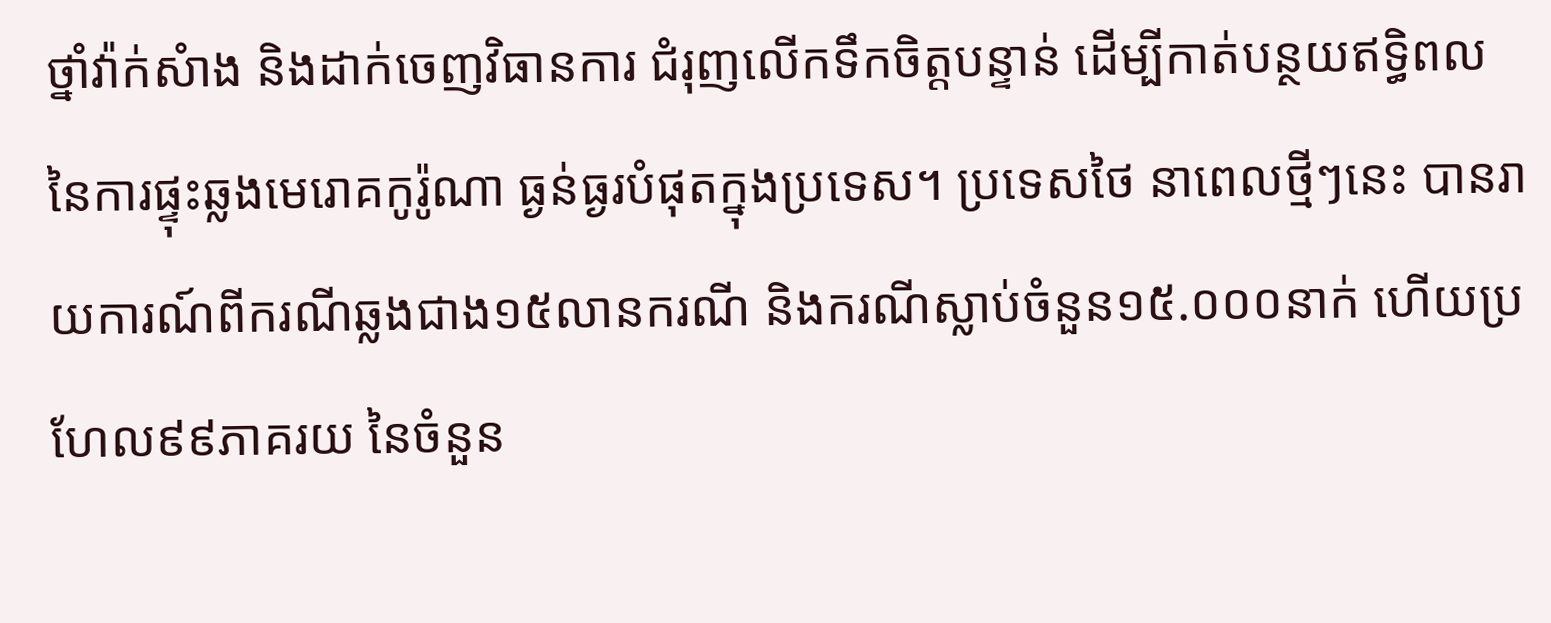ថ្នាំវ៉ាក់សំាង និងដាក់ចេញវិធានការ ជំរុញលើកទឹកចិត្តបន្ទាន់ ដើម្បីកាត់បន្ថយឥទ្ធិពល នៃការផ្ទុះឆ្លងមេរោគកូរ៉ូណា ធ្ងន់ធ្ងរបំផុតក្នុងប្រទេស។ ប្រទេសថៃ នាពេលថ្មីៗនេះ បានរាយការណ៍ពីករណីឆ្លងជាង១៥លានករណី និងករណីស្លាប់ចំនួន១៥.០០០នាក់ ហើយប្រហែល៩៩ភាគរយ នៃចំនួន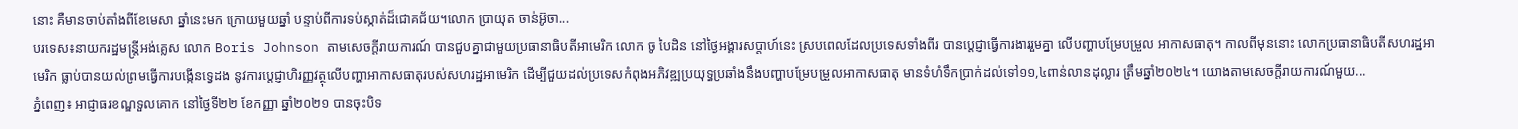នោះ គឺមានចាប់តាំងពីខែមេសា ឆ្នាំនេះមក ក្រោយមួយឆ្នាំ បន្ទាប់ពីការទប់ស្កាត់ដ៏ជោគជ័យ។លោក ប្រាយុត ចាន់អ៊ូចា...
បរទេស៖នាយករដ្ឋមន្ត្រីអង់គ្លេស លោក Boris Johnson តាមសេចក្តីរាយការណ៍ បានជួបគ្នាជាមួយប្រធានាធិបតីអាមេរិក លោក ចូ បៃដិន នៅថ្ងៃអង្គារសប្ដាហ៍នេះ ស្របពេលដែលប្រទេសទាំងពីរ បានប្តេជ្ញាធ្វើការងាររួមគ្នា លើបញ្ហាបម្រែបម្រួល អាកាសធាតុ។ កាលពីមុននោះ លោកប្រធានាធិបតីសហរដ្ឋអាមេរិក ធ្លាប់បានយល់ព្រមធ្វើការបង្កើនទ្វេដង នូវការប្តេជ្ញាហិរញ្ញវត្ថុលើបញ្ហាអាកាសធាតុរបស់សហរដ្ឋអាមេរិក ដើម្បីជួយដល់ប្រទេសកំពុងអភិវឌ្ឍប្រយុទ្ធប្រឆាំងនឹងបញ្ហាបម្រែបម្រួលអាកាសធាតុ មានទំហំទឹកប្រាក់ដល់ទៅ១១,៤ពាន់លានដុល្លារ ត្រឹមឆ្នាំ២០២៤។ យោងតាមសេចក្តីរាយការណ៍មួយ...
ភ្នំពេញ៖ អាជ្ញាធរខណ្ឌទួលគោក នៅថ្ងៃទី២២ ខែកញ្ញា ឆ្នាំ២០២១ បានចុះបិទ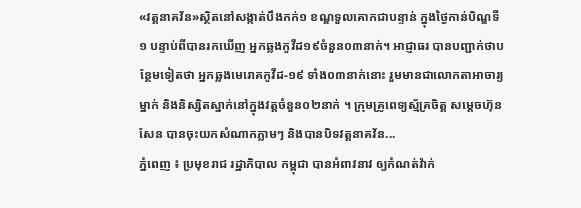«វត្តនាគវ័ន»ស្ថិតនៅសង្កាត់បឹងកក់១ ខណ្ឌទួលគោកជាបន្ទាន់ ក្នុងថ្ងៃកាន់បិណ្ឌទី១ បន្ទាប់ពីបានរកឃើញ អ្នកឆ្លងកូវីដ១៩ចំនួន០៣នាក់។ អាជ្ញាធរ បានបញ្ជាក់ថាបន្ថែមទៀតថា អ្នកឆ្លងមេរោគកូវីដ-១៩ ទាំង០៣នាក់នោះ រួមមានជាលោកតាអាចារ្យម្នាក់ និងនិស្សិតស្នាក់នៅក្នុងវត្តចំនួន០២នាក់ ។ ក្រុមគ្រូពេទ្យស្ម័គ្រចិត្ត សម្តេចហ៊ុនសែន បានចុះយកសំណាកភ្លាមៗ និងបានបិទវត្តនាគវ័ន...
ភ្នំពេញ ៖ ប្រមុខរាជ រដ្ឋាភិបាល កម្ពុជា បានអំពាវនាវ ឲ្យកំណត់វ៉ាក់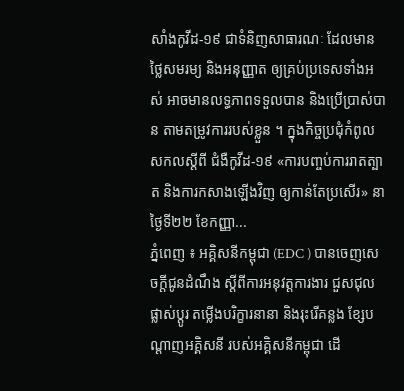សាំងកូវីដ-១៩ ជាទំនិញសាធារណៈ ដែលមានថ្លៃសមរម្យ និងអនុញ្ញាត ឲ្យគ្រប់ប្រទេសទាំងអស់ អាចមានលទ្ធភាពទទួលបាន និងប្រើប្រាស់បាន តាមតម្រូវការរបស់ខ្លួន ។ ក្នុងកិច្ចប្រជុំកំពូលសកលស្ដីពី ជំងឺកូវីដ-១៩ «ការបញ្ចប់ការរាតត្បាត និងការកសាងឡើងវិញ ឲ្យកាន់តែប្រសើរ» នាថ្ងៃទី២២ ខែកញ្ញា...
ភ្នំពេញ ៖ អគ្គិសនីកម្ពុជា (EDC ) បានចេញសេចក្តីជូនដំណឹង ស្តីពីការអនុវត្តការងារ ជួសជុល ផ្លាស់ប្តូរ តម្លើងបរិក្ខារនានា និងរុះរើគន្លង ខ្សែបណ្តាញអគ្គិសនី របស់អគ្គិសនីកម្ពុជា ដើ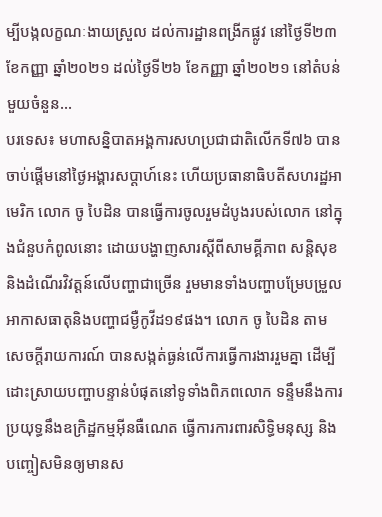ម្បីបង្កលក្ខណៈងាយស្រួល ដល់ការដ្ឋានពង្រីកផ្លូវ នៅថ្ងៃទី២៣ ខែកញ្ញា ឆ្នាំ២០២១ ដល់ថ្ងៃទី២៦ ខែកញ្ញា ឆ្នាំ២០២១ នៅតំបន់មួយចំនួន...
បរទេស៖ មហាសន្និបាតអង្គការសហប្រជាជាតិលើកទី៧៦ បានចាប់ផ្តើមនៅថ្ងៃអង្គារសប្ដាហ៍នេះ ហើយប្រធានាធិបតីសហរដ្ឋអាមេរិក លោក ចូ បៃដិន បានធ្វើការចូលរួមដំបូងរបស់លោក នៅក្នុងជំនួបកំពូលនោះ ដោយបង្ហាញសារស្តីពីសាមគ្គីភាព សន្តិសុខនិងដំណើរវិវត្តន៍លើបញ្ហាជាច្រើន រួមមានទាំងបញ្ហាបម្រែបម្រួលអាកាសធាតុនិងបញ្ហាជម្ងឺកូវីដ១៩ផង។ លោក ចូ បៃដិន តាមសេចក្តីរាយការណ៍ បានសង្កត់ធ្ងន់លើការធ្វើការងាររួមគ្នា ដើម្បីដោះស្រាយបញ្ហាបន្ទាន់បំផុតនៅទូទាំងពិភពលោក ទន្ទឹមនឹងការប្រយុទ្ធនឹងឧក្រិដ្ឋកម្មអ៊ីនធឺណេត ធ្វើការការពារសិទ្ធិមនុស្ស និងបញ្ចៀសមិនឲ្យមានស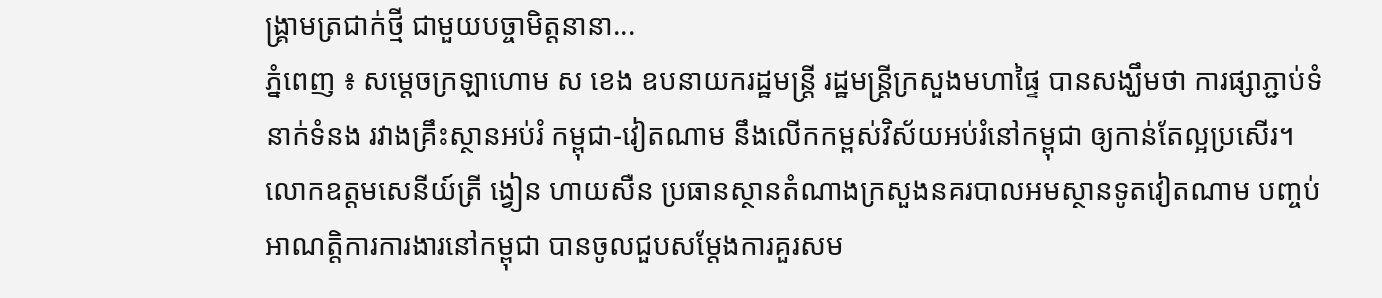ង្គ្រាមត្រជាក់ថ្មី ជាមួយបច្ចាមិត្តនានា...
ភ្នំពេញ ៖ សម្ដេចក្រឡាហោម ស ខេង ឧបនាយករដ្ឋមន្រ្តី រដ្ឋមន្រ្តីក្រសួងមហាផ្ទៃ បានសង្ឃឹមថា ការផ្សាភ្ជាប់ទំនាក់ទំនង រវាងគ្រឹះស្ថានអប់រំ កម្ពុជា-វៀតណាម នឹងលើកកម្ពស់វិស័យអប់រំនៅកម្ពុជា ឲ្យកាន់តែល្អប្រសើរ។ លោកឧត្តមសេនីយ៍ត្រី ង្វៀន ហាយសឺន ប្រធានស្ថានតំណាងក្រសួងនគរបាលអមស្ថានទូតវៀតណាម បញ្ចប់អាណត្តិការការងារនៅកម្ពុជា បានចូលជួបសម្ដែងការគួរសម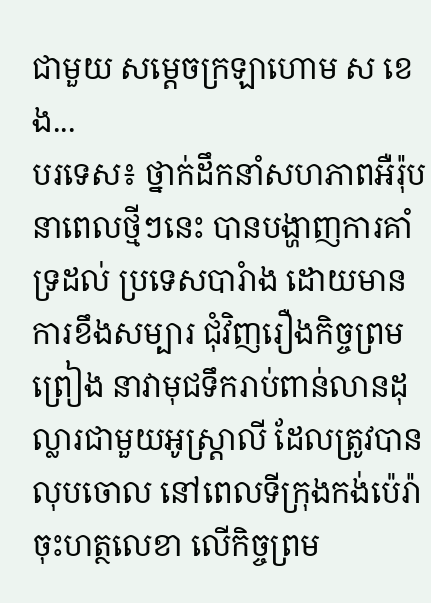ជាមួយ សម្ដេចក្រឡាហោម ស ខេង...
បរទេស៖ ថ្នាក់ដឹកនាំសហភាពអឺរ៉ុប នាពេលថ្មីៗនេះ បានបង្ហាញការគាំទ្រដល់ ប្រទេសបារំាង ដោយមានការខឹងសម្បារ ជុំវិញរឿងកិច្ចព្រមព្រៀង នាវាមុជទឹករាប់ពាន់លានដុល្លារជាមួយអូស្ត្រាលី ដែលត្រូវបានលុបចោល នៅពេលទីក្រុងកង់ប៉េរ៉ាចុះហត្ថលេខា លើកិច្ចព្រម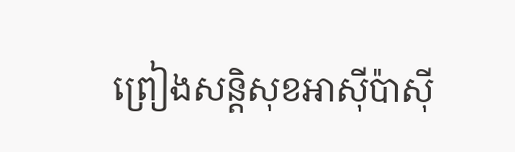ព្រៀងសន្តិសុខអាស៊ីប៉ាស៊ី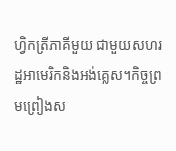ហ្វិកត្រីភាគីមួយ ជាមួយសហរដ្ឋអាមេរិកនិងអង់គ្លេស។កិច្ចព្រមព្រៀងស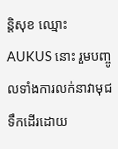ន្តិសុខ ឈ្មោះ AUKUS នោះ រួមបញ្ចូលទាំងការលក់នាវាមុជទឹកដើរដោយ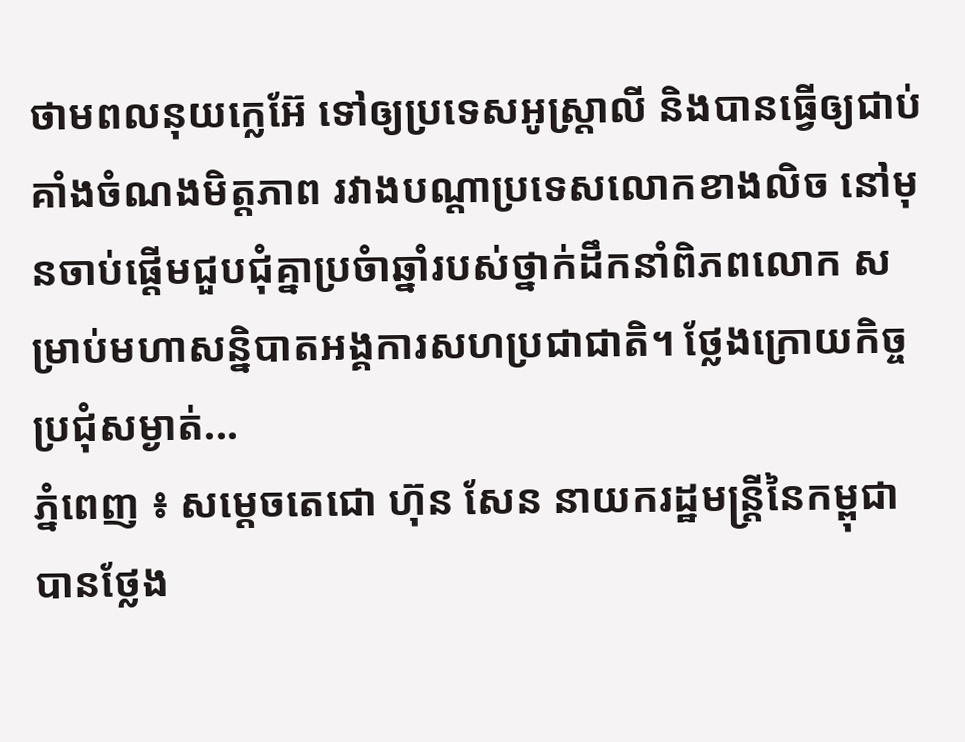ថាមពលនុយក្លេអ៊ែ ទៅឲ្យប្រទេសអូស្ត្រាលី និងបានធ្វើឲ្យជាប់គាំងចំណងមិត្តភាព រវាងបណ្ដាប្រទេសលោកខាងលិច នៅមុនចាប់ផ្តើមជួបជុំគ្នាប្រចំាឆ្នាំរបស់ថ្នាក់ដឹកនាំពិភពលោក សម្រាប់មហាសន្និបាតអង្គការសហប្រជាជាតិ។ ថ្លែងក្រោយកិច្ចប្រជុំសម្ងាត់...
ភ្នំពេញ ៖ សម្ដេចតេជោ ហ៊ុន សែន នាយករដ្ឋមន្ត្រីនៃកម្ពុជា បានថ្លែង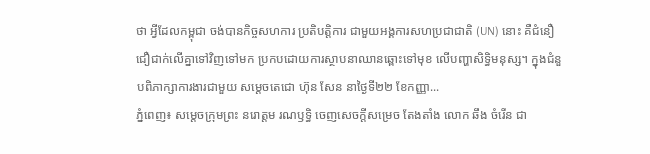ថា អ្វីដែលកម្ពុជា ចង់បានកិច្ចសហការ ប្រតិបត្តិការ ជាមួយអង្គការសហប្រជាជាតិ (UN) នោះ គឺជំនឿជឿជាក់លើគ្នាទៅវិញទៅមក ប្រកបដោយការស្ថាបនាឈានឆ្ពោះទៅមុខ លើបញ្ហាសិទ្ធិមនុស្ស។ ក្នុងជំនួបពិភាក្សាការងារជាមួយ សម្ដេចតេជោ ហ៊ុន សែន នាថ្ងៃទី២២ ខែកញ្ញា...
ភ្នំពេញ៖ សម្តេចក្រុមព្រះ នរោត្តម រណឫទ្ធិ ចេញសេចក្តីសម្រេច តែងតាំង លោក ឆឹង ចំរេីន ជា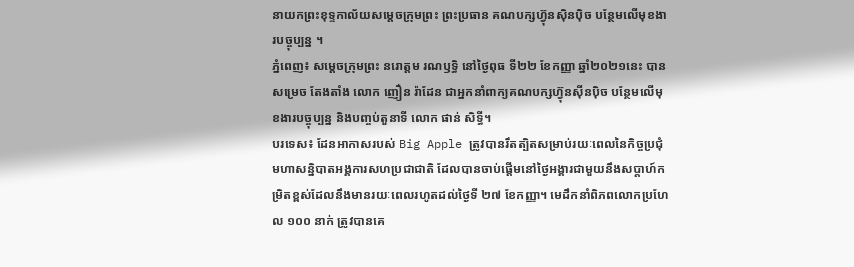នាយកព្រះខុទ្ទកាល័យសម្តេចក្រុមព្រះ ព្រះប្រធាន គណបក្សហ៊្វុនស៊ិនប៉ិច បន្ថែមលេីមុខងារបច្ចុប្បន្ន ។
ភ្នំពេញ៖ សម្តេចក្រុមព្រះ នរោត្តម រណឫទ្ធិ នៅថ្ងៃពុធ ទី២២ ខែកញ្ញា ឆ្នាំ២០២១នេះ បានសម្រេច តែងតាំង លោក ញឿន រ៉ាដែន ជាអ្នកនាំពាក្យគណបក្សហ៊្វុនស៊ីនប៉ិច បន្ថែមលេីមុខងារបច្ចុប្បន្ន និងបញ្ចប់តួនាទី លោក ផាន់ សិទ្ធី។
បរទេស៖ ដែនអាកាសរបស់ Big Apple ត្រូវបានរឹតត្បិតសម្រាប់រយៈពេលនៃកិច្ចប្រជុំមហាសន្និបាតអង្គការសហប្រជាជាតិ ដែលបានចាប់ផ្តើមនៅថ្ងៃអង្គារជាមួយនឹងសប្តាហ៍កម្រិតខ្ពស់ដែលនឹងមានរយៈពេលរហូតដល់ថ្ងៃទី ២៧ ខែកញ្ញា។ មេដឹកនាំពិភពលោកប្រហែល ១០០ នាក់ ត្រូវបានគេ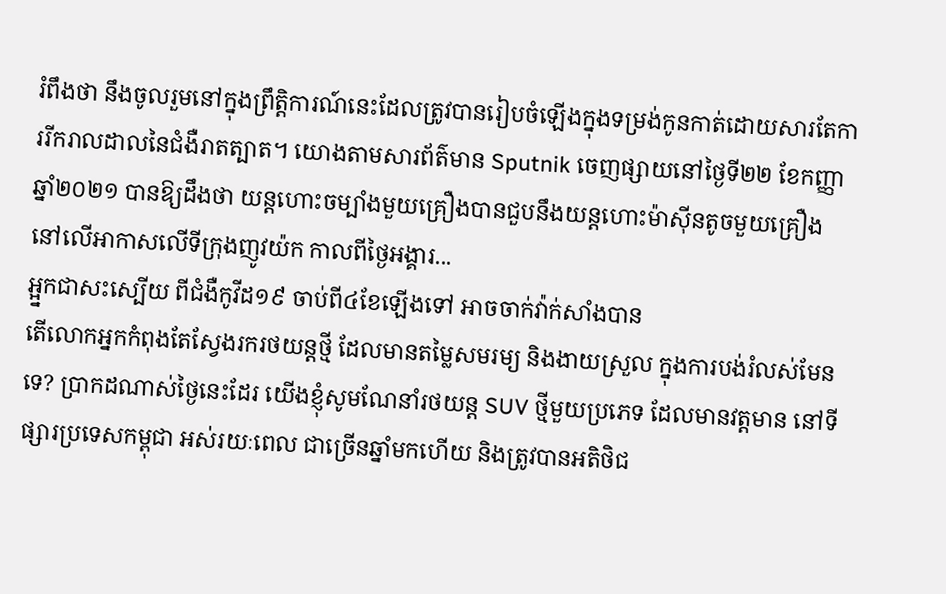រំពឹងថា នឹងចូលរួមនៅក្នុងព្រឹត្តិការណ៍នេះដែលត្រូវបានរៀបចំឡើងក្នុងទម្រង់កូនកាត់ដោយសារតែការរីករាលដាលនៃជំងឺរាតត្បាត។ យោងតាមសារព័ត៌មាន Sputnik ចេញផ្សាយនៅថ្ងៃទី២២ ខែកញ្ញា ឆ្នាំ២០២១ បានឱ្យដឹងថា យន្តហោះចម្បាំងមួយគ្រឿងបានជួបនឹងយន្តហោះម៉ាស៊ីនតូចមួយគ្រឿង នៅលើអាកាសលើទីក្រុងញូវយ៉ក កាលពីថ្ងៃអង្គារ...
អ្អ្នកជាសះស្បើយ ពីជំងឺកូវីដ១៩ ចាប់ពី៤ខែឡើងទៅ អាចចាក់វ៉ាក់សាំងបាន
តើលោកអ្នកកំពុងតែស្វែងរករថយន្តថ្មី ដែលមានតម្លៃសមរម្យ និងងាយស្រួល ក្នុងការបង់រំលស់មែនទេ? ប្រាកដណាស់ថ្ងៃនេះដែរ យើងខ្ញុំសូមណែនាំរថយន្ត SUV ថ្មីមួយប្រភេទ ដែលមានវត្តមាន នៅទីផ្សារប្រទេសកម្ពុជា អស់រយៈពេល ជាច្រើនឆ្នាំមកហើយ និងត្រូវបានអតិថិជ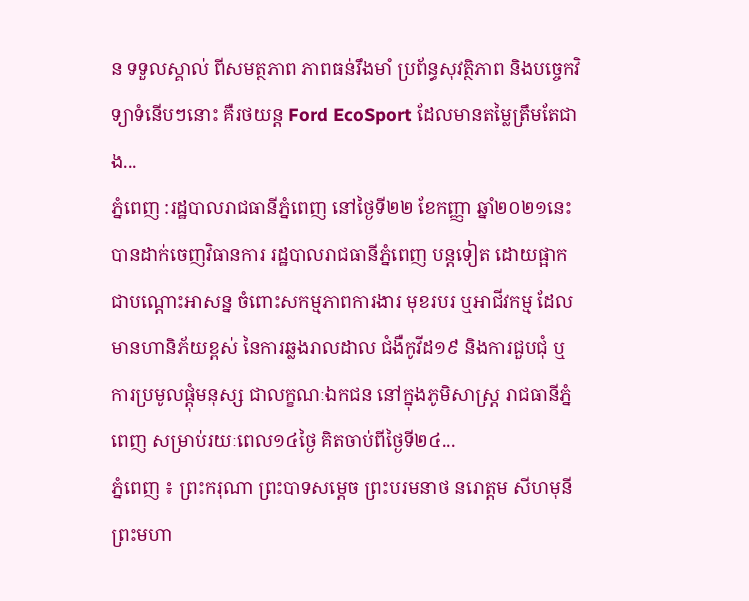ន ទទួលស្គាល់ ពីសមត្ថភាព ភាពធន់រឹងមាំ ប្រព័ន្ធសុវត្ថិភាព និងបច្ចេកវិទ្យាទំនើបៗនោះ គឺរថយន្ត Ford EcoSport ដែលមានតម្លៃត្រឹមតែជាង...
ភ្នំពេញ :រដ្ឋបាលរាជធានីភ្នំពេញ នៅថ្ងៃទី២២ ខែកញ្ញា ឆ្នាំ២០២១នេះ បានដាក់ចេញវិធានការ រដ្ឋបាលរាជធានីភ្នំពេញ បន្តទៀត ដោយផ្អាកជាបណ្តោះអាសន្ន ចំពោះសកម្មភាពការងារ មុខរបរ ឬអាជីវកម្ម ដែលមានហានិភ័យខ្ពស់ នៃការឆ្លងរាលដាល ជំងឺកូវីដ១៩ និងការជួបជុំ ឬការប្រមូលផ្តុំមនុស្ស ជាលក្ខណៈឯកជន នៅក្នុងភូមិសាស្ត្រ រាជធានីភ្នំពេញ សម្រាប់រយៈពេល១៤ថ្ងៃ គិតចាប់ពីថ្ងៃទី២៤...
ភ្នំពេញ ៖ ព្រះករុណា ព្រះបាទសម្ដេច ព្រះបរមនាថ នរោត្តម សីហមុនី ព្រះមហា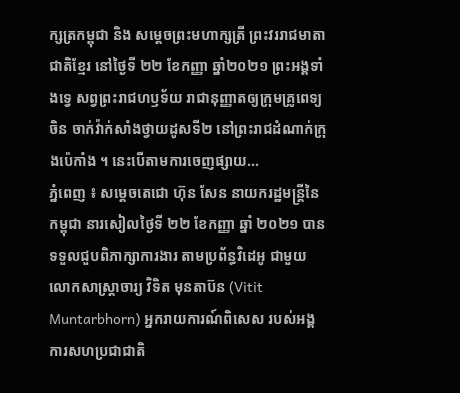ក្សត្រកម្ពុជា និង សម្តេចព្រះមហាក្សត្រី ព្រះវររាជមាតាជាតិខ្មែរ នៅថ្ងៃទី ២២ ខែកញ្ញា ឆ្នាំ២០២១ ព្រះអង្គទាំងទ្វេ សព្វព្រះរាជហឫទ័យ រាជានុញ្ញាតឲ្យក្រុមគ្រូពេទ្យចិន ចាក់វ៉ាក់សាំងថ្វាយដូសទី២ នៅព្រះរាជដំណាក់ក្រុងប៉េកាំង ។ នេះបើតាមការចេញផ្សាយ...
ភ្នំពេញ ៖ សម្តេចតេជោ ហ៊ុន សែន នាយករដ្ឋមន្ត្រីនៃកម្ពុជា នារសៀលថ្ងៃទី ២២ ខែកញ្ញា ឆ្នាំ ២០២១ បានទទួលជួបពិភាក្សាការងារ តាមប្រព័ន្ធវិដេអូ ជាមួយលោកសាស្រ្តាចារ្យ វិទិត មុនតាប៊ន (Vitit Muntarbhorn) អ្នករាយការណ៍ពិសេស របស់អង្គការសហប្រជាជាតិ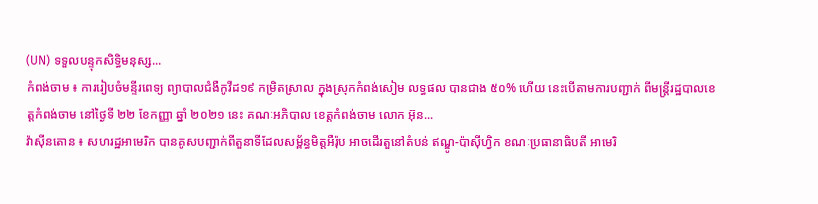(UN) ទទួលបន្ទុកសិទ្ធិមនុស្ស...
កំពង់ចាម ៖ ការរៀបចំមន្ទីរពេទ្យ ព្យាបាលជំងឺកូវីដ១៩ កម្រិតស្រាល ក្នុងស្រុកកំពង់សៀម លទ្ធផល បានជាង ៥០% ហើយ នេះបើតាមការបញ្ជាក់ ពីមន្ត្រីរដ្ឋបាលខេត្តកំពង់ចាម នៅថ្ងៃទី ២២ ខែកញ្ញា ឆ្នាំ ២០២១ នេះ គណៈអភិបាល ខេត្តកំពង់ចាម លោក អ៊ុន...
វ៉ាស៊ីនតោន ៖ សហរដ្ឋអាមេរិក បានគូសបញ្ជាក់ពីតួនាទីដែលសម្ព័ន្ធមិត្តអឺរ៉ុប អាចដើរតួនៅតំបន់ ឥណ្ឌូ-ប៉ាស៊ីហ្វិក ខណៈប្រធានាធិបតី អាមេរិ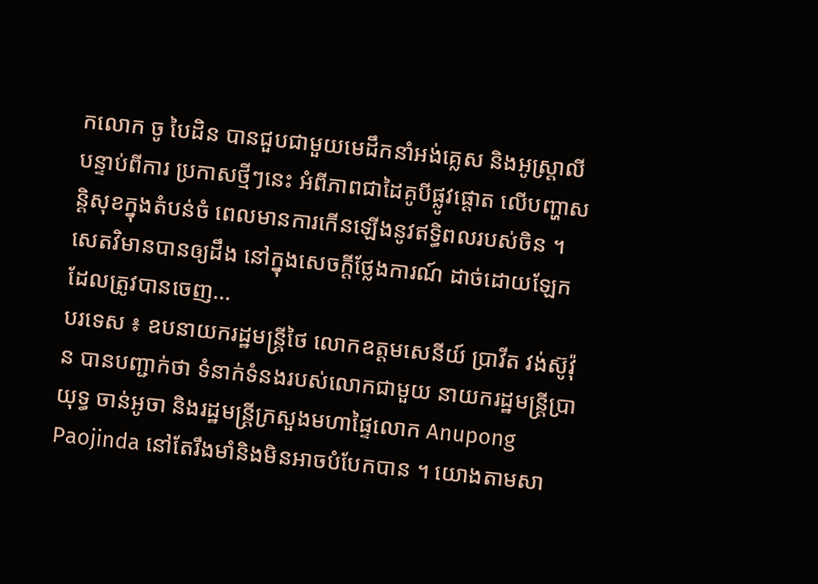កលោក ចូ បៃដិន បានជួបជាមួយមេដឹកនាំអង់គ្លេស និងអូស្រ្តាលី បន្ទាប់ពីការ ប្រកាសថ្មីៗនេះ អំពីភាពជាដៃគូបីផ្លូវផ្តោត លើបញ្ហាសន្តិសុខក្នុងតំបន់ចំ ពេលមានការកើនឡើងនូវឥទ្ធិពលរបស់ចិន ។ សេតវិមានបានឲ្យដឹង នៅក្នុងសេចក្តីថ្លែងការណ៍ ដាច់ដោយឡែក ដែលត្រូវបានចេញ...
បរទេស ៖ ឧបនាយករដ្ឋមន្ត្រីថៃ លោកឧត្តមសេនីយ៍ ប្រាវីត វង់ស៊ូវ៉ុន បានបញ្ជាក់ថា ទំនាក់ទំនងរបស់លោកជាមួយ នាយករដ្ឋមន្រ្តីប្រាយុទ្ធ ចាន់អូចា និងរដ្ឋមន្រ្តីក្រសួងមហាផ្ទៃលោក Anupong Paojinda នៅតែរឹងមាំនិងមិនអាចបំបែកបាន ។ យោងតាមសា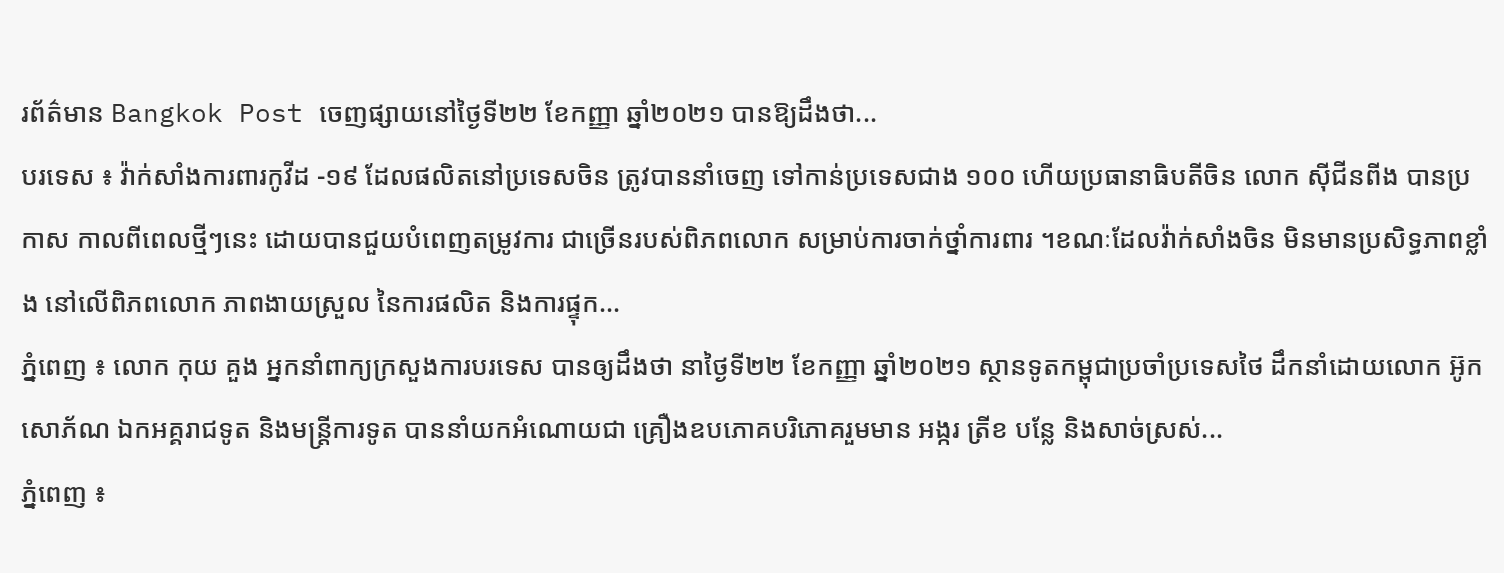រព័ត៌មាន Bangkok Post ចេញផ្សាយនៅថ្ងៃទី២២ ខែកញ្ញា ឆ្នាំ២០២១ បានឱ្យដឹងថា...
បរទេស ៖ វ៉ាក់សាំងការពារកូវីដ -១៩ ដែលផលិតនៅប្រទេសចិន ត្រូវបាននាំចេញ ទៅកាន់ប្រទេសជាង ១០០ ហើយប្រធានាធិបតីចិន លោក ស៊ីជីនពីង បានប្រកាស កាលពីពេលថ្មីៗនេះ ដោយបានជួយបំពេញតម្រូវការ ជាច្រើនរបស់ពិភពលោក សម្រាប់ការចាក់ថ្នាំការពារ ។ខណៈដែលវ៉ាក់សាំងចិន មិនមានប្រសិទ្ធភាពខ្លាំង នៅលើពិភពលោក ភាពងាយស្រួល នៃការផលិត និងការផ្ទុក...
ភ្នំពេញ ៖ លោក កុយ គួង អ្នកនាំពាក្យក្រសួងការបរទេស បានឲ្យដឹងថា នាថ្ងៃទី២២ ខែកញ្ញា ឆ្នាំ២០២១ ស្ថានទូតកម្ពុជាប្រចាំប្រទេសថៃ ដឹកនាំដោយលោក អ៊ូក សោភ័ណ ឯកអគ្គរាជទូត និងមន្ត្រីការទូត បាននាំយកអំណោយជា គ្រឿងឧបភោគបរិភោគរួមមាន អង្ករ ត្រីខ បន្លែ និងសាច់ស្រស់...
ភ្នំពេញ ៖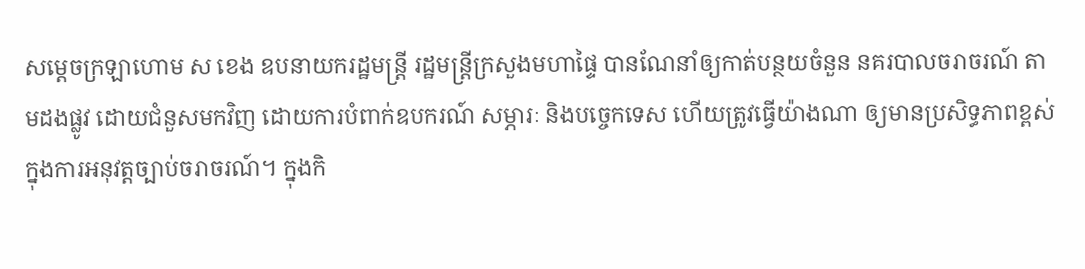សម្ដេចក្រឡាហោម ស ខេង ឧបនាយករដ្ឋមន្រ្តី រដ្ឋមន្រ្តីក្រសួងមហាផ្ទៃ បានណែនាំឲ្យកាត់បន្ថយចំនួន នគរបាលចរាចរណ៍ តាមដងផ្លូវ ដោយជំនួសមកវិញ ដោយការបំពាក់ឧបករណ៍ សម្ភារៈ និងបច្ចេកទេស ហើយត្រូវធ្វើយ៉ាងណា ឲ្យមានប្រសិទ្ធភាពខ្ពស់ ក្នុងការអនុវត្តច្បាប់ចរាចរណ៍។ ក្នុងកិ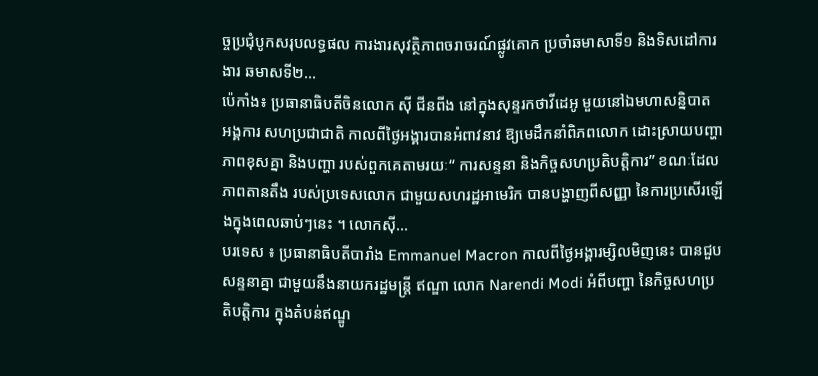ច្ចប្រជុំបូកសរុបលទ្ធផល ការងារសុវត្ថិភាពចរាចរណ៍ផ្លូវគោក ប្រចាំឆមាសាទី១ និងទិសដៅការងារ ឆមាសទី២...
ប៉េកាំង៖ ប្រធានាធិបតីចិនលោក ស៊ី ជីនពីង នៅក្នុងសុន្ទរកថាវីដេអូ មួយនៅឯមហាសន្និបាត អង្គការ សហប្រជាជាតិ កាលពីថ្ងៃអង្គារបានអំពាវនាវ ឱ្យមេដឹកនាំពិភពលោក ដោះស្រាយបញ្ហាភាពខុសគ្នា និងបញ្ហា របស់ពួកគេតាមរយៈ“ ការសន្ទនា និងកិច្ចសហប្រតិបត្តិការ” ខណៈដែលភាពតានតឹង របស់ប្រទេសលោក ជាមួយសហរដ្ឋអាមេរិក បានបង្ហាញពីសញ្ញា នៃការប្រសើរឡើងក្នុងពេលឆាប់ៗនេះ ។ លោកស៊ី...
បរទេស ៖ ប្រធានាធិបតីបារាំង Emmanuel Macron កាលពីថ្ងៃអង្គារម្សិលមិញនេះ បានជួបសន្ទនាគ្នា ជាមួយនឹងនាយករដ្ឋមន្ត្រី ឥណ្ឌា លោក Narendi Modi អំពីបញ្ហា នៃកិច្ចសហប្រតិបត្តិការ ក្នុងតំបន់ឥណ្ឌូ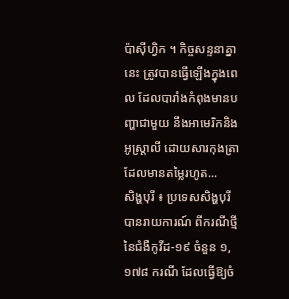ប៉ាស៊ីហ្វិក ។ កិច្ចសន្ទនាគ្នានេះ ត្រូវបានធ្វើឡើងក្នុងពេល ដែលបារាំងកំពុងមានបញ្ហាជាមួយ នឹងអាមេរិកនិងអូស្ត្រាលី ដោយសារកុងត្រា ដែលមានតម្លៃរហូត...
សិង្ហបុរី ៖ ប្រទេសសិង្ហបុរី បានរាយការណ៍ ពីករណីថ្មីនៃជំងឺកូវីដ-១៩ ចំនួន ១,១៧៨ ករណី ដែលធ្វើឱ្យចំ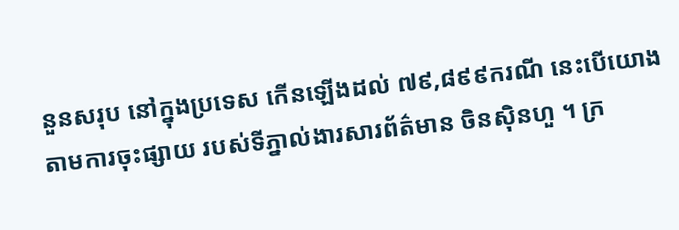នួនសរុប នៅក្នុងប្រទេស កើនឡើងដល់ ៧៩,៨៩៩ករណី នេះបើយោងតាមការចុះផ្សាយ របស់ទីភ្នាល់ងារសារព័ត៌មាន ចិនស៊ិនហួ ។ ក្រ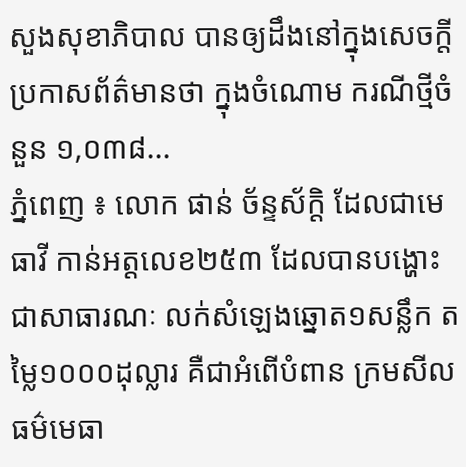សួងសុខាភិបាល បានឲ្យដឹងនៅក្នុងសេចក្តី ប្រកាសព័ត៌មានថា ក្នុងចំណោម ករណីថ្មីចំនួន ១,០៣៨...
ភ្នំពេញ ៖ លោក ផាន់ ច័ន្ទស័ក្តិ ដែលជាមេធាវី កាន់អត្តលេខ២៥៣ ដែលបានបង្ហោះជាសាធារណៈ លក់សំឡេងឆ្នោត១សន្លឹក តម្លៃ១០០០ដុល្លារ គឺជាអំពើបំពាន ក្រមសីលធម៌មេធា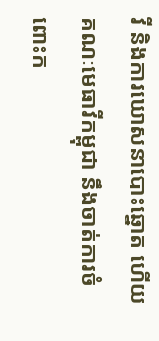វី និងការឃោសនាបោះឆ្នោត ហើយគណៈមេធាវីកម្ពុជា នឹងចាត់ការចំពោះក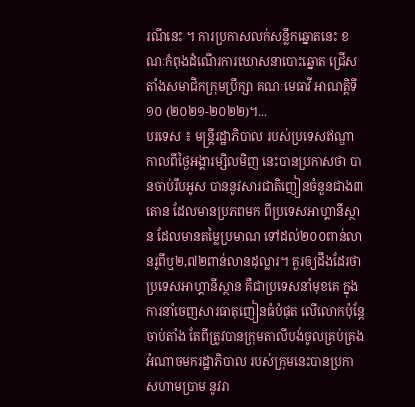រណីនេះ ។ ការប្រកាសលក់សន្លឹកឆ្នោតនេះ ខណៈកំពុងដំណើរការឃោសនាបោះឆ្នោត ជ្រើសតាំងសមាជិកក្រុមប្រឹក្សា គណៈមេធាវី អាណត្តិទី១០ (២០២១-២០២២)។...
បរទេស ៖ មន្ត្រីរដ្ឋាភិបាល របស់ប្រទេសឥណ្ឌា កាលពីថ្ងៃអង្គារម្សិលមិញ នេះបានប្រកាសថា បានចាប់រឹបអូស បាននូវសារជាតិញៀនចំនួនជាង៣តោន ដែលមានប្រភពមក ពីប្រទេសអាហ្គានីស្ថាន ដែលមានតម្លៃប្រមាណ ទៅដល់២០០ពាន់លានរូពីឬ២,៧២ពាន់លានដុល្លារ។ គួរឲ្យដឹងដែរថា ប្រទេសអាហ្គានីស្ថាន គឺជាប្រទេសនាំមុខគេ ក្នុងការនាំចេញសារធាតុញៀនធំបំផុត លើលោកប៉ុន្តែចាប់តាំង តែពីត្រូវបានក្រុមតាលីបង់ចូលគ្រប់គ្រង អំណាចមករដ្ឋាភិបាល របស់ក្រុមនេះបានប្រកាសហាមប្រាម នូវរា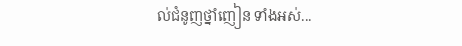ល់ជំនូញថ្នាំញៀន ទាំងអស់...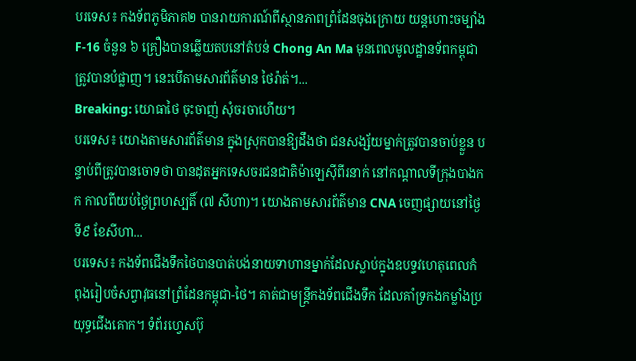បរទេស៖ កងទ័ពភូមិភាគ២ បានរាយការណ៍ពីស្ថានភាពព្រំដែនចុងក្រោយ យន្តហោះចម្បាំង F-16 ចំនួន ៦ គ្រឿងបានឆ្លើយតបនៅតំបន់ Chong An Ma មុនពេលមូលដ្ឋានទ័ពកម្ពុជាត្រូវបានបំផ្លាញ។ នេះបើតាមសារព័ត៌មាន ថៃរ៉ាត់។...
Breaking: យោធាថៃ ចុះចាញ់ សុំចរចាហើយ។
បរទេស៖ យោងតាមសារព័ត៌មាន ក្នុងស្រុកបានឱ្យដឹងថា ជនសង្ស័យម្នាក់ត្រូវបានចាប់ខ្លួន បន្ទាប់ពីត្រូវបានចោទថា បានដុតអ្នកទេសចរជនជាតិម៉ាឡេស៊ីពីរនាក់ នៅកណ្តាលទីក្រុងបាងកក កាលពីយប់ថ្ងៃព្រហស្បតិ៍ (៧ សីហា)។ យោងតាមសារព័ត៌មាន CNA ចេញផ្សាយនៅថ្ងៃទី៩ ខែសីហា...
បរទេស៖ កងទ័ពជើងទឹកថៃបានបាត់បង់នាយទាហានម្នាក់ដែលស្លាប់ក្នុងឧបទ្ទវហេតុពេលកំពុងរៀបចំសព្វាវុធនៅព្រំដែនកម្ពុជា-ថៃ។ គាត់ជាមន្ត្រីកងទ័ពជើងទឹក ដែលគាំទ្រកងកម្លាំងប្រយុទ្ធជើងគោក។ ទំព័រហ្វេសប៊ុ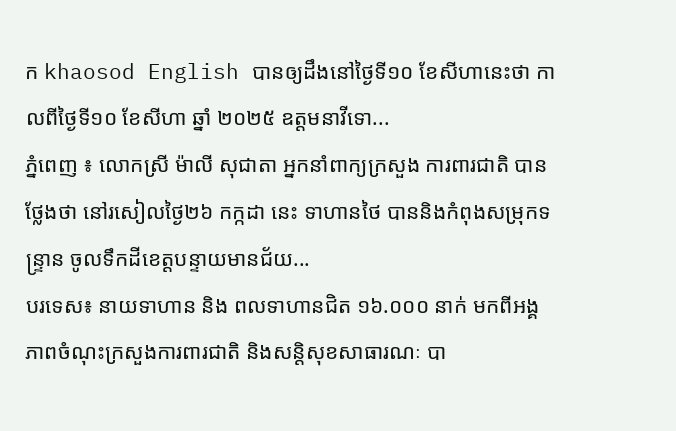ក khaosod English បានឲ្យដឹងនៅថ្ងៃទី១០ ខែសីហានេះថា កាលពីថ្ងៃទី១០ ខែសីហា ឆ្នាំ ២០២៥ ឧត្តមនាវីទោ...
ភ្នំពេញ ៖ លោកស្រី ម៉ាលី សុជាតា អ្នកនាំពាក្យក្រសួង ការពារជាតិ បានថ្លែងថា នៅរសៀលថ្ងៃ២៦ កក្កដា នេះ ទាហានថៃ បាននិងកំពុងសម្រុកទន្ទ្រាន ចូលទឹកដីខេត្តបន្ទាយមានជ័យ...
បរទេស៖ នាយទាហាន និង ពលទាហានជិត ១៦.០០០ នាក់ មកពីអង្គភាពចំណុះក្រសួងការពារជាតិ និងសន្តិសុខសាធារណៈ បា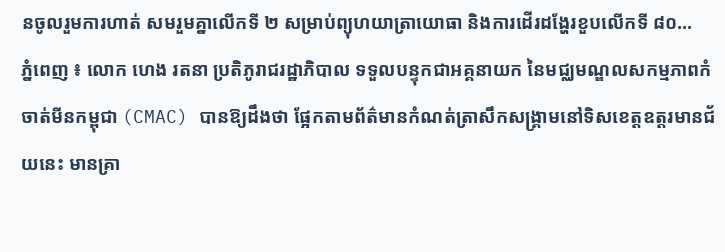នចូលរួមការហាត់ សមរួមគ្នាលើកទី ២ សម្រាប់ព្យុហយាត្រាយោធា និងការដើរដង្ហែរខួបលើកទី ៨០...
ភ្នំពេញ ៖ លោក ហេង រតនា ប្រតិភូរាជរដ្ឋាភិបាល ទទួលបន្ទុកជាអគ្គនាយក នៃមជ្ឈមណ្ឌលសកម្មភាពកំចាត់មីនកម្ពុជា (CMAC) បានឱ្យដឹងថា ផ្អែកតាមព័ត៌មានកំណត់ត្រាសឹកសង្គ្រាមនៅទិសខេត្តឧត្តរមានជ័យនេះ មានគ្រា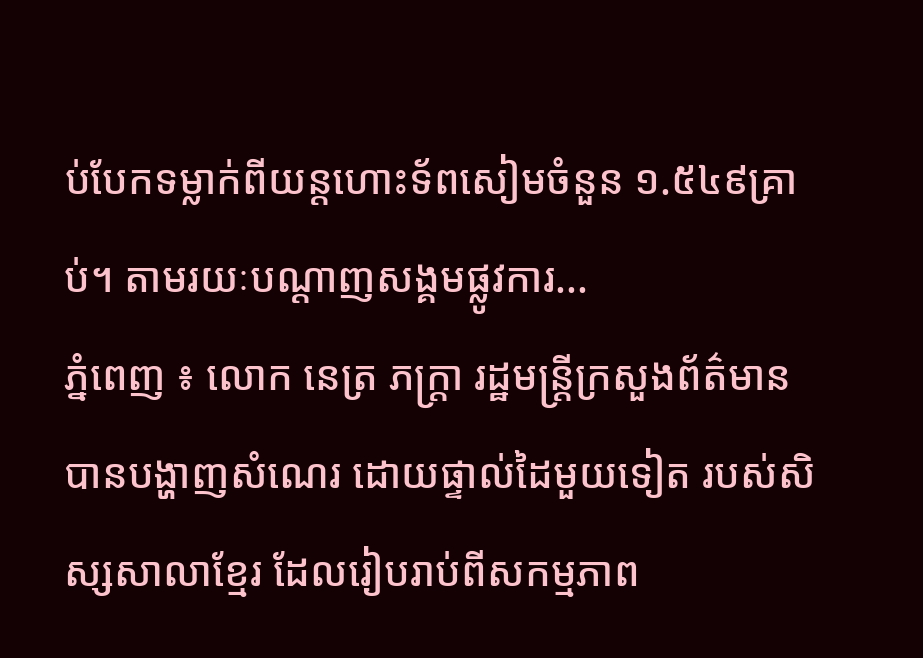ប់បែកទម្លាក់ពីយន្តហោះទ័ពសៀមចំនួន ១.៥៤៩គ្រាប់។ តាមរយៈបណ្ដាញសង្គមផ្លូវការ...
ភ្នំពេញ ៖ លោក នេត្រ ភក្រ្តា រដ្ឋមន្រ្តីក្រសួងព័ត៌មាន បានបង្ហាញសំណេរ ដោយផ្ទាល់ដៃមួយទៀត របស់សិស្សសាលាខ្មែរ ដែលរៀបរាប់ពីសកម្មភាព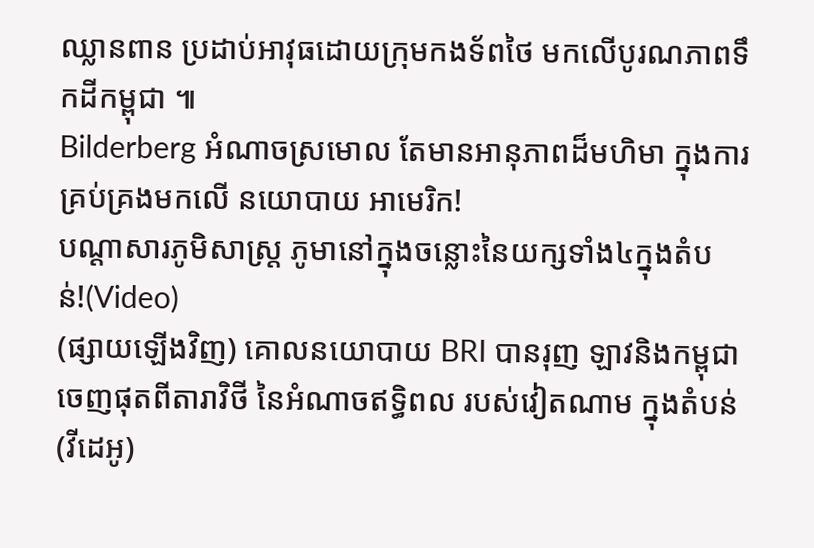ឈ្លានពាន ប្រដាប់អាវុធដោយក្រុមកងទ័ពថៃ មកលើបូរណភាពទឹកដីកម្ពុជា ៕
Bilderberg អំណាចស្រមោល តែមានអានុភាពដ៏មហិមា ក្នុងការគ្រប់គ្រងមកលើ នយោបាយ អាមេរិក!
បណ្ដាសារភូមិសាស្រ្ត ភូមានៅក្នុងចន្លោះនៃយក្សទាំង៤ក្នុងតំបន់!(Video)
(ផ្សាយឡើងវិញ) គោលនយោបាយ BRI បានរុញ ឡាវនិងកម្ពុជា ចេញផុតពីតារាវិថី នៃអំណាចឥទ្ធិពល របស់វៀតណាម ក្នុងតំបន់ (វីដេអូ)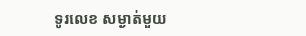ទូរលេខ សម្ងាត់មួយ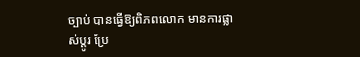ច្បាប់ បានធ្វើឱ្យពិភពលោក មានការផ្លាស់ប្ដូរ ប្រែ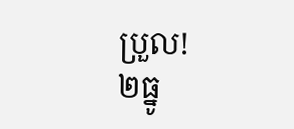ប្រួល!
២ធ្នូ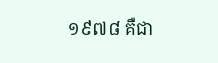១៩៧៨ គឺជា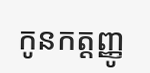កូនកត្តញ្ញូ